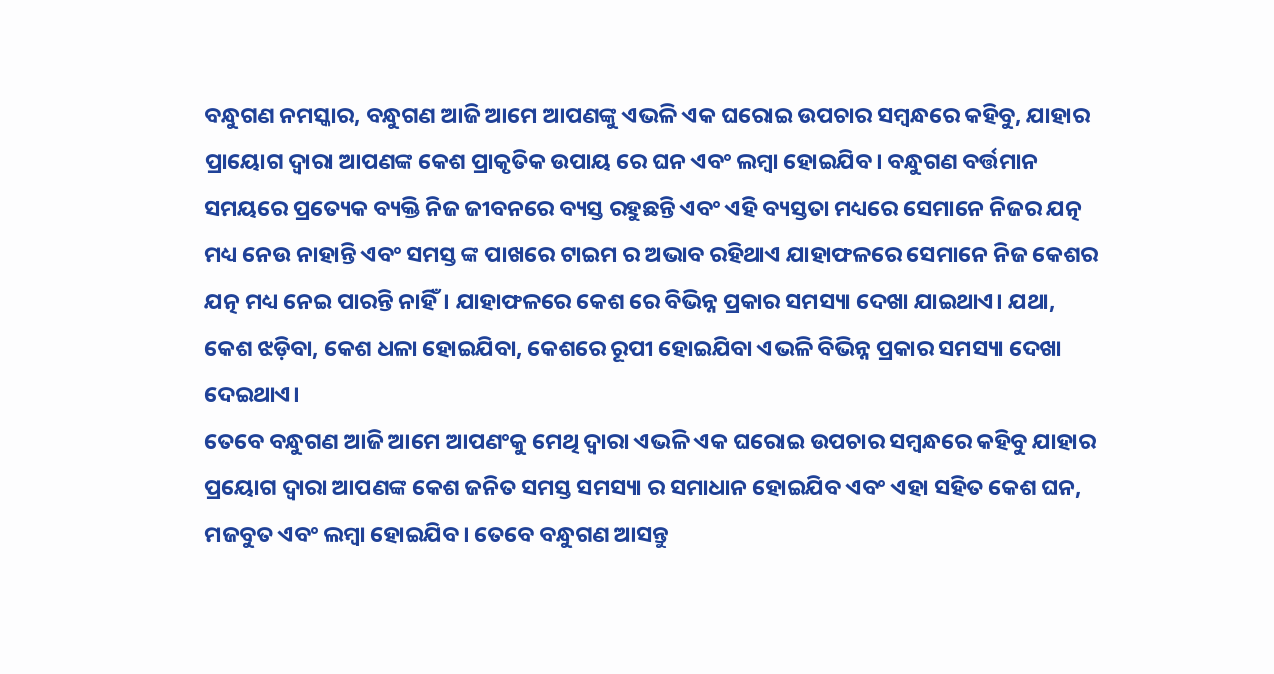ବନ୍ଧୁଗଣ ନମସ୍କାର, ବନ୍ଧୁଗଣ ଆଜି ଆମେ ଆପଣଙ୍କୁ ଏଭଳି ଏକ ଘରୋଇ ଉପଚାର ସମ୍ବନ୍ଧରେ କହିବୁ, ଯାହାର ପ୍ରାୟୋଗ ଦ୍ଵାରା ଆପଣଙ୍କ କେଶ ପ୍ରାକୃତିକ ଉପାୟ ରେ ଘନ ଏବଂ ଲମ୍ବା ହୋଇଯିବ। ବନ୍ଧୁଗଣ ବର୍ତ୍ତମାନ ସମୟରେ ପ୍ରତ୍ୟେକ ବ୍ୟକ୍ତି ନିଜ ଜୀବନରେ ବ୍ୟସ୍ତ ରହୁଛନ୍ତି ଏବଂ ଏହି ବ୍ୟସ୍ତତା ମଧ୍ୟରେ ସେମାନେ ନିଜର ଯତ୍ନ ମଧ୍ୟ ନେଉ ନାହାନ୍ତି ଏବଂ ସମସ୍ତ ଙ୍କ ପାଖରେ ଟାଇମ ର ଅଭାବ ରହିଥାଏ ଯାହାଫଳରେ ସେମାନେ ନିଜ କେଶର ଯତ୍ନ ମଧ୍ୟ ନେଇ ପାରନ୍ତି ନାହିଁ। ଯାହାଫଳରେ କେଶ ରେ ବିଭିନ୍ନ ପ୍ରକାର ସମସ୍ୟା ଦେଖା ଯାଇଥାଏ। ଯଥା, କେଶ ଝଡ଼ିବା, କେଶ ଧଳା ହୋଇଯିବା, କେଶରେ ରୂପୀ ହୋଇଯିବା ଏଭଳି ବିଭିନ୍ନ ପ୍ରକାର ସମସ୍ୟା ଦେଖା ଦେଇଥାଏ।
ତେବେ ବନ୍ଧୁଗଣ ଆଜି ଆମେ ଆପଣଂକୁ ମେଥି ଦ୍ୱାରା ଏଭଳି ଏକ ଘରୋଇ ଉପଚାର ସମ୍ବନ୍ଧରେ କହିବୁ ଯାହାର ପ୍ରୟୋଗ ଦ୍ଵାରା ଆପଣଙ୍କ କେଶ ଜନିତ ସମସ୍ତ ସମସ୍ୟା ର ସମାଧାନ ହୋଇଯିବ ଏବଂ ଏହା ସହିତ କେଶ ଘନ, ମଜବୁତ ଏବଂ ଲମ୍ବା ହୋଇଯିବ। ତେବେ ବନ୍ଧୁଗଣ ଆସନ୍ତୁ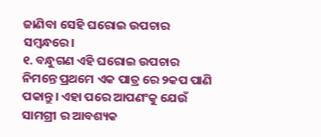ଜାଣିବା ସେହି ଘରୋଇ ଉପଚାର ସମ୍ବନ୍ଧରେ।
୧. ବନ୍ଧୁଗଣ ଏହି ଘରୋଇ ଉପଚାର ନିମନ୍ତେ ପ୍ରଥମେ ଏକ ପାତ୍ର ରେ ୨କପ ପାଣି ପକାନ୍ତୁ। ଏହା ପରେ ଆପଣଂକୁ ଯେଉଁ ସାମଗ୍ରୀ ର ଆବଶ୍ୟକ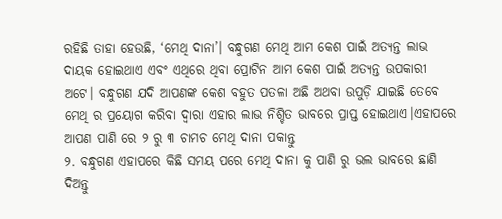ରହିଛି ତାହା ହେଉଛି, ‘ମେଥି ଦାନା’। ବନ୍ଧୁଗଣ ମେଥି ଆମ କେଶ ପାଇଁ ଅତ୍ୟନ୍ତ ଲାଭ ଦାୟକ ହୋଇଥାଏ ଏବଂ ଏଥିରେ ଥିବା ପ୍ରୋଟିନ ଆମ କେଶ ପାଇଁ ଅତ୍ୟନ୍ତ ଉପକାରୀ ଅଟେ। ବନ୍ଧୁଗଣ ଯଦି ଆପଣଙ୍କ କେଶ ବହୁତ ପତଳା ଅଛି ଅଥବା ଉପୁଡ଼ି ଯାଇଛି ତେବେ ମେଥି ର ପ୍ରୟୋଗ କରିବା ଦ୍ୱାରା ଏହାର ଲାଭ ନିଶ୍ଚିତ ଭାବରେ ପ୍ରାପ୍ତ ହୋଇଥାଏ।ଏହାପରେ ଆପଣ ପାଣି ରେ ୨ ରୁ ୩ ଚାମଚ ମେଥି ଦାନା ପକାନ୍ତୁ
୨. ବନ୍ଧୁଗଣ ଏହାପରେ କିଛି ସମୟ ପରେ ମେଥି ଦାନା କୁ ପାଣି ରୁ ଭଲ ଭାବରେ ଛାଣି ଦିଅନ୍ତୁ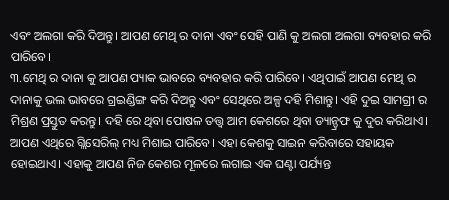ଏବଂ ଅଲଗା କରି ଦିଅନ୍ତୁ। ଆପଣ ମେଥି ର ଦାନା ଏବଂ ସେହି ପାଣି କୁ ଅଲଗା ଅଲଗା ବ୍ୟବହାର କରି ପାରିବେ।
୩.ମେଥି ର ଦାନା କୁ ଆପଣ ପ୍ୟାକ ଭାବରେ ବ୍ୟବହାର କରି ପାରିବେ। ଏଥିପାଇଁ ଆପଣ ମେଥି ର ଦାନାକୁ ଭଲ ଭାବରେ ଗ୍ରଇଣ୍ଡିଙ୍ଗ କରି ଦିଅନ୍ତୁ ଏବଂ ସେଥିରେ ଅଳ୍ପ ଦହି ମିଶାନ୍ତୁ। ଏହି ଦୁଇ ସାମଗ୍ରୀ ର ମିଶ୍ରଣ ପ୍ରସ୍ତୁତ କରନ୍ତୁ। ଦହି ରେ ଥିବା ପୋଷଳ ତତ୍ତ୍ୱ ଆମ କେଶରେ ଥିବା ଡ୍ୟାନ୍ଡ୍ରଫ କୁ ଦୁର କରିଥାଏ। ଆପଣ ଏଥିରେ ଗ୍ଲିସେରିଲ୍ ମଧ୍ୟ ମିଶାଇ ପାରିବେ। ଏହା କେଶକୁ ସାଇନ କରିବାରେ ସହାୟକ ହୋଇଥାଏ। ଏହାକୁ ଆପଣ ନିଜ କେଶର ମୂଳରେ ଲଗାଇ ଏକ ଘଣ୍ଟା ପର୍ଯ୍ୟନ୍ତ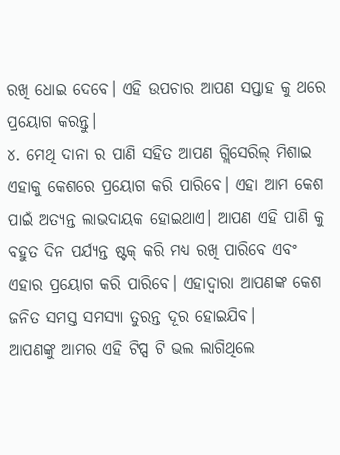ରଖି ଧୋଇ ଦେବେ। ଏହି ଉପଚାର ଆପଣ ସପ୍ତାହ କୁ ଥରେ ପ୍ରୟୋଗ କରନ୍ତୁ।
୪. ମେଥି ଦାନା ର ପାଣି ସହିତ ଆପଣ ଗ୍ଲିସେରିଲ୍ ମିଶାଇ ଏହାକୁ କେଶରେ ପ୍ରୟୋଗ କରି ପାରିବେ। ଏହା ଆମ କେଶ ପାଇଁ ଅତ୍ୟନ୍ତ ଲାଭଦାୟକ ହୋଇଥାଏ। ଆପଣ ଏହି ପାଣି କୁ ବହୁତ ଦିନ ପର୍ଯ୍ୟନ୍ତ ଷ୍ଟକ୍ କରି ମଧ୍ୟ ରଖି ପାରିବେ ଏବଂ ଏହାର ପ୍ରୟୋଗ କରି ପାରିବେ। ଏହାଦ୍ବାରା ଆପଣଙ୍କ କେଶ ଜନିତ ସମସ୍ତ ସମସ୍ୟା ତୁରନ୍ତ ଦୂର ହୋଇଯିବ।
ଆପଣଙ୍କୁ ଆମର ଏହି ଟିପ୍ସ ଟି ଭଲ ଲାଗିଥିଲେ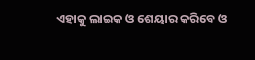ଏହାକୁ ଲାଇକ ଓ ଶେୟାର କରିବେ ଓ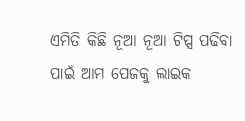ଏମିତି କିଛି ନୂଆ ନୂଆ ଟିପ୍ସ ପଢିବା ପାଇଁ ଆମ ପେଜକୁ ଲାଇକ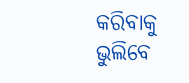କରିବାକୁ ଭୁଲିବେ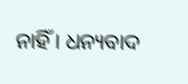ନାହିଁ । ଧନ୍ୟବାଦ